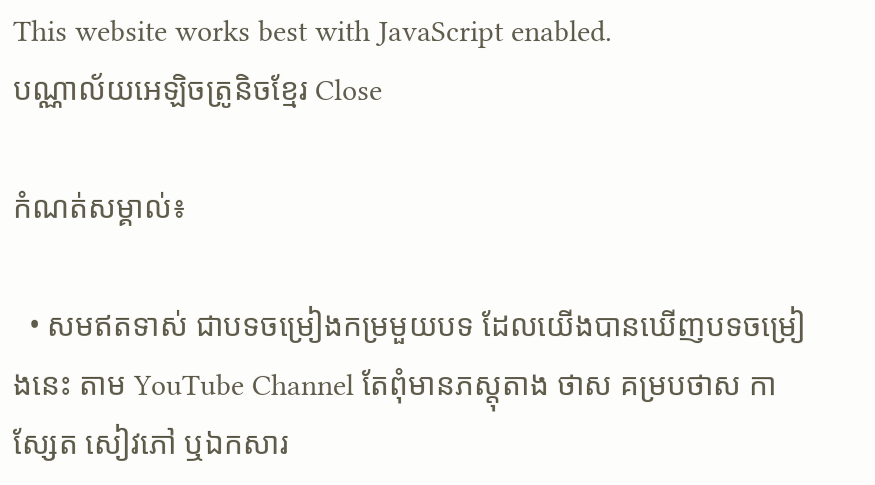This website works best with JavaScript enabled.
បណ្ណាល័យអេឡិចត្រូនិចខ្មែរ Close

កំណត់សម្គាល់៖

  • សមឥតទាស់ ជាបទចម្រៀងកម្រមួយបទ ដែលយើងបានឃើញបទចម្រៀងនេះ តាម YouTube Channel តែពុំមានភស្តុតាង ថាស គម្របថាស កាស្សែត សៀវភៅ ឬឯកសារ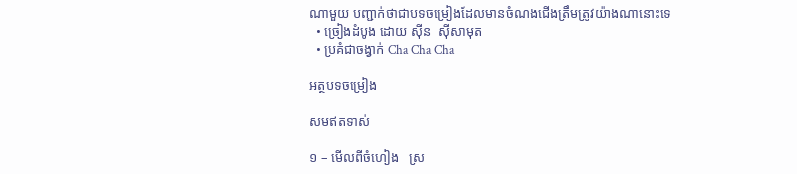ណាមួយ បញ្ជាក់ថាជាបទចម្រៀងដែលមានចំណងជើងត្រឹមត្រូវយ៉ាងណានោះទេ
  • ច្រៀងដំបូង ដោយ សុីន  ស៊ីសាមុត
  • ប្រគំជាចង្វាក់ Cha Cha Cha

អត្ថបទចម្រៀង

សមឥតទាស់

១ – មើលពីចំហៀង   ស្រ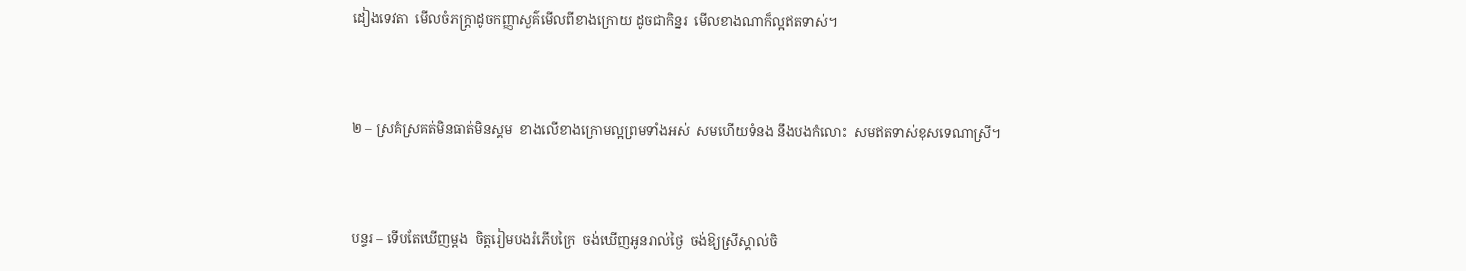ដៀងទេវតា  មើលចំភក្ត្រាដូចកញ្ញាសួគ៌មើលពីខាងក្រោយ ដូចជាកិន្នរ  មើលខាងណាក៏ល្អឥតទាស់។



២ – ស្រគំស្រគត់មិនធាត់មិនស្គម  ខាងលើខាងក្រោមល្អព្រមទាំងអស់  សមហើយទំនង នឹងបងកំលោះ  សមឥតទាស់ខុសទេណាស្រី។



បន្ទរ – ទើបតែឃើញម្តង  ចិត្តរៀមបងរំភើបក្រៃ  ចង់ឃើញអូនរាល់ថ្ងៃ  ចង់ឱ្យស្រីស្គាល់ចិ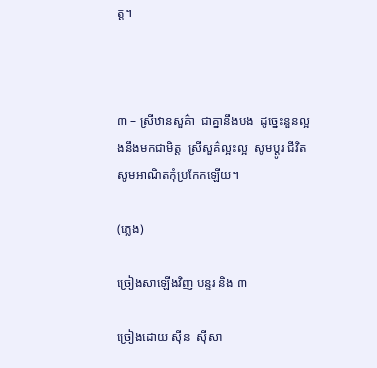ត្ត។



៣ – ស្រីឋានសួគ៌ា  ជាគ្នានឹងបង  ដូច្នេះនួនល្អងនឹងមកជាមិត្ត  ស្រីសួគ៌ល្អះល្អ  សូមប្តូរ ជីវិត  សូមអាណិតកុំប្រកែកឡើយ។

(ភ្លេង)

ច្រៀងសាឡើងវិញ បន្ទរ និង ៣

ច្រៀងដោយ សុីន  ស៊ីសា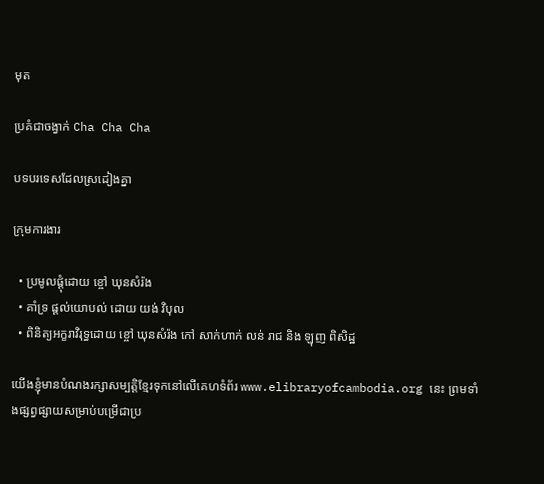មុត

ប្រគំជាចង្វាក់ Cha Cha Cha

បទបរទេសដែលស្រដៀងគ្នា

ក្រុមការងារ

  • ប្រមូលផ្ដុំដោយ ខ្ចៅ ឃុនសំរ៉ង
  • គាំទ្រ ផ្ដល់យោបល់ ដោយ យង់ វិបុល
  • ពិនិត្យអក្ខរាវិរុទ្ធដោយ ខ្ចៅ ឃុនសំរ៉ង កៅ សាក់ហាក់ លន់ រាជ និង ឡុញ ពិសិដ្ឋ

យើងខ្ញុំមានបំណងរក្សាសម្បត្តិខ្មែរទុកនៅលើគេហទំព័រ www.elibraryofcambodia.org នេះ ព្រមទាំងផ្សព្វផ្សាយសម្រាប់បម្រើជាប្រ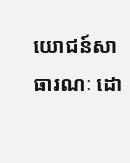យោជន៍សាធារណៈ ដោ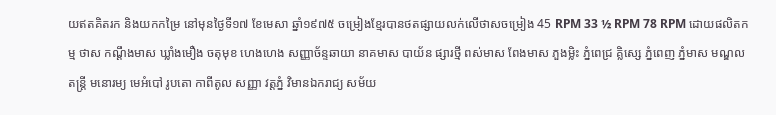យឥតគិតរក និងយកកម្រៃ នៅមុនថ្ងៃទី១៧ ខែមេសា ឆ្នាំ១៩៧៥ ចម្រៀងខ្មែរបានថតផ្សាយលក់លើថាសចម្រៀង 45 RPM 33 ½ RPM 78 RPM ដោយផលិតកម្ម ថាស កណ្ដឹងមាស ឃ្លាំងមឿង ចតុមុខ ហេងហេង សញ្ញាច័ន្ទឆាយា នាគមាស បាយ័ន ផ្សារថ្មី ពស់មាស ពែងមាស ភួងម្លិះ ភ្នំពេជ្រ គ្លិស្សេ ភ្នំពេញ ភ្នំមាស មណ្ឌលតន្រ្តី មនោរម្យ មេអំបៅ រូបតោ កាពីតូល សញ្ញា វត្តភ្នំ វិមានឯករាជ្យ សម័យ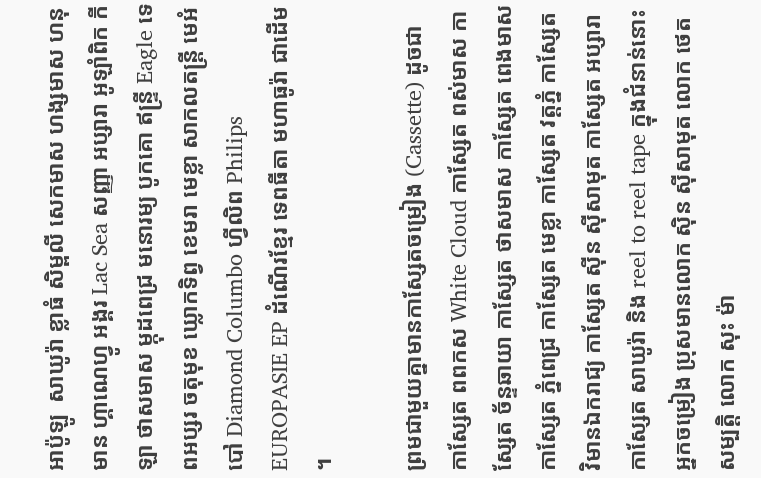អាប៉ូឡូ  សាឃូរ៉ា ខ្លាធំ សិម្ពលី សេកមាស ហង្សមាស ហនុមាន ហ្គាណេហ្វូ អង្គរ Lac Sea សញ្ញា អប្សារា អូឡាំពិក កីឡា ថាសមាស ម្កុដពេជ្រ មនោរម្យ បូកគោ ឥន្ទ្រី Eagle ទេពអប្សរ ចតុមុខ ឃ្លោកទិព្វ ខេមរា មេខ្លា សាកលតន្ត្រី មេអំបៅ Diamond Columbo ហ្វីលិព Philips EUROPASIE EP ដំណើរខ្មែរ ទេពធីតា មហាធូរ៉ា ជាដើម។

ព្រមជាមួយគ្នាមានកាសែ្សតចម្រៀង (Cassette) ដូចជា កាស្សែត ពពកស White Cloud កាស្សែត ពស់មាស កាស្សែត ច័ន្ទឆាយា កាស្សែត ថាសមាស កាស្សែត ពេងមាស កាស្សែត ភ្នំពេជ្រ កាស្សែត មេខ្លា កាស្សែត វត្តភ្នំ កាស្សែត វិមានឯករាជ្យ កាស្សែត ស៊ីន ស៊ីសាមុត កាស្សែត អប្សារា កាស្សែត សាឃូរ៉ា និង reel to reel tape ក្នុងជំនាន់នោះ អ្នកចម្រៀង ប្រុសមានលោក ស៊ិន ស៊ីសាមុត លោក ថេត សម្បត្តិ លោក សុះ ម៉ា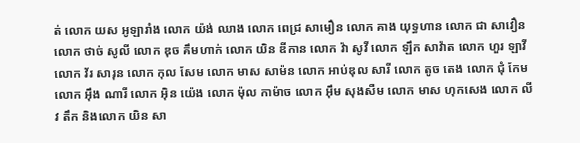ត់ លោក យស អូឡារាំង លោក យ៉ង់ ឈាង លោក ពេជ្រ សាមឿន លោក គាង យុទ្ធហាន លោក ជា សាវឿន លោក ថាច់ សូលី លោក ឌុច គឹមហាក់ លោក យិន ឌីកាន លោក វ៉ា សូវី លោក ឡឹក សាវ៉ាត លោក ហួរ ឡាវី លោក វ័រ សារុន លោក កុល សែម លោក មាស សាម៉ន លោក អាប់ឌុល សារី លោក តូច តេង លោក ជុំ កែម លោក អ៊ឹង ណារី លោក អ៊ិន យ៉េង លោក ម៉ុល កាម៉ាច លោក អ៊ឹម សុងសឺម លោក មាស ហុកសេង លោក លីវ តឹក និងលោក យិន សា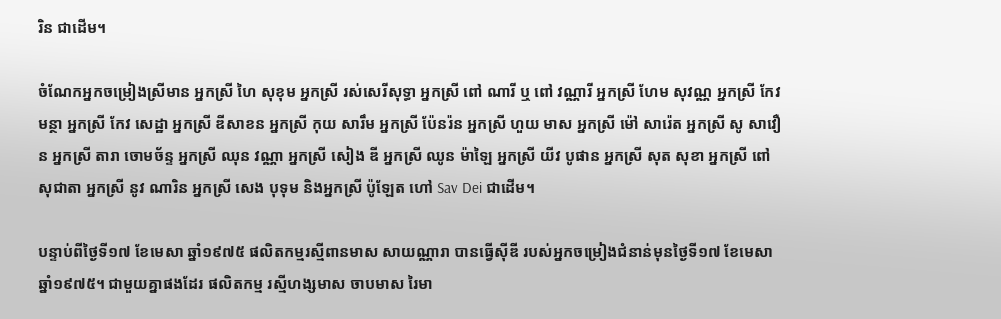រិន ជាដើម។

ចំណែកអ្នកចម្រៀងស្រីមាន អ្នកស្រី ហៃ សុខុម អ្នកស្រី រស់សេរីសុទ្ធា អ្នកស្រី ពៅ ណារី ឬ ពៅ វណ្ណារី អ្នកស្រី ហែម សុវណ្ណ អ្នកស្រី កែវ មន្ថា អ្នកស្រី កែវ សេដ្ឋា អ្នកស្រី ឌីសាខន អ្នកស្រី កុយ សារឹម អ្នកស្រី ប៉ែនរ៉ន អ្នកស្រី ហួយ មាស អ្នកស្រី ម៉ៅ សារ៉េត អ្នកស្រី សូ សាវឿន អ្នកស្រី តារា ចោមច័ន្ទ អ្នកស្រី ឈុន វណ្ណា អ្នកស្រី សៀង ឌី អ្នកស្រី ឈូន ម៉ាឡៃ អ្នកស្រី យីវ បូផាន អ្នកស្រី សុត សុខា អ្នកស្រី ពៅ សុជាតា អ្នកស្រី នូវ ណារិន អ្នកស្រី សេង បុទុម និងអ្នកស្រី ប៉ូឡែត ហៅ Sav Dei ជាដើម។

បន្ទាប់ពីថ្ងៃទី១៧ ខែមេសា ឆ្នាំ១៩៧៥ ផលិតកម្មរស្មីពានមាស សាយណ្ណារា បានធ្វើស៊ីឌី របស់អ្នកចម្រៀងជំនាន់មុនថ្ងៃទី១៧ ខែមេសា ឆ្នាំ១៩៧៥។ ជាមួយគ្នាផងដែរ ផលិតកម្ម រស្មីហង្សមាស ចាបមាស រៃមា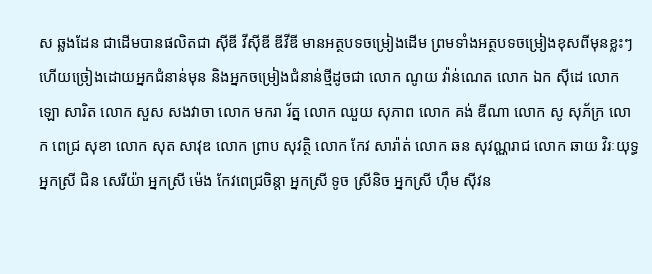ស ឆ្លងដែន ជាដើមបានផលិតជា ស៊ីឌី វីស៊ីឌី ឌីវីឌី មានអត្ថបទចម្រៀងដើម ព្រមទាំងអត្ថបទចម្រៀងខុសពីមុនខ្លះៗ ហើយច្រៀងដោយអ្នកជំនាន់មុន និងអ្នកចម្រៀងជំនាន់ថ្មីដូចជា លោក ណូយ វ៉ាន់ណេត លោក ឯក ស៊ីដេ លោក ឡោ សារិត លោក សួស សងវាចា លោក មករា រ័ត្ន លោក ឈួយ សុភាព លោក គង់ ឌីណា លោក សូ សុភ័ក្រ លោក ពេជ្រ សុខា លោក សុត សាវុឌ លោក ព្រាប សុវត្ថិ លោក កែវ សារ៉ាត់ លោក ឆន សុវណ្ណរាជ លោក ឆាយ វិរៈយុទ្ធ អ្នកស្រី ជិន សេរីយ៉ា អ្នកស្រី ម៉េង កែវពេជ្រចិន្តា អ្នកស្រី ទូច ស្រីនិច អ្នកស្រី ហ៊ឹម ស៊ីវន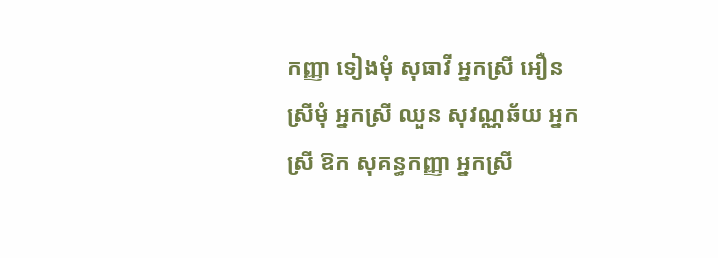កញ្ញា ទៀងមុំ សុធាវី អ្នកស្រី អឿន ស្រីមុំ អ្នកស្រី ឈួន សុវណ្ណឆ័យ អ្នកស្រី ឱក សុគន្ធកញ្ញា អ្នកស្រី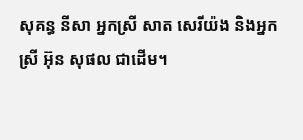សុគន្ធ នីសា អ្នកស្រី សាត សេរីយ៉ង និងអ្នកស្រី អ៊ុន សុផល ជាដើម។